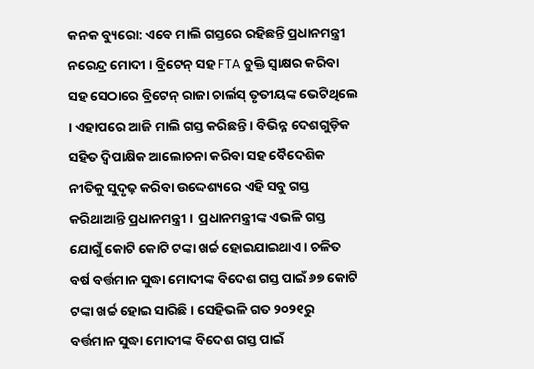କନକ ବ୍ୟୁରୋ: ଏବେ ମାଲି ଗସ୍ତରେ ରହିଛନ୍ତି ପ୍ରଧାନମନ୍ତ୍ରୀ ନରେନ୍ଦ୍ର ମୋଦୀ । ବ୍ରିଟେନ୍‌ ସହ FTA ଚୁକ୍ତି ସ୍ୱାକ୍ଷର କରିବା ସହ ସେଠାରେ ବ୍ରିଟେନ୍ ରାଜା ଚାର୍ଲସ୍ ତୃତୀୟଙ୍କ ଭେଟିଥିଲେ । ଏହାପରେ ଆଜି ମାଲି ଗସ୍ତ କରିଛନ୍ତି । ବିଭିନ୍ନ ଦେଶଗୁଡ଼ିକ ସହିତ ଦ୍ୱିପାକ୍ଷିକ ଆଲୋଚନା କରିବା ସହ ବୈଦେଶିକ ନୀତିକୁ ସୁଦୃଢ଼ କରିବା ଉଦ୍ଦେଶ୍ୟରେ ଏହି ସବୁ ଗସ୍ତ କରିଥାଆନ୍ତି ପ୍ରଧାନମନ୍ତ୍ରୀ ।  ପ୍ରଧାନମନ୍ତ୍ରୀଙ୍କ ଏଭଳି ଗସ୍ତ ଯୋଗୁଁ କୋଟି କୋଟି ଟଙ୍କା ଖର୍ଚ୍ଚ ହୋଇଯାଇଥାଏ । ଚଳିତ ବର୍ଷ ବର୍ତ୍ତମାନ ସୁଦ୍ଧା ମୋଦୀଙ୍କ ବିଦେଶ ଗସ୍ତ ପାଇଁ ୬୭ କୋଟି ଟଙ୍କା ଖର୍ଚ୍ଚ ହୋଇ ସାରିଛି । ସେହିଭଳି ଗତ ୨୦୨୧ରୁ ବର୍ତ୍ତମାନ ସୁଦ୍ଧା ମୋଦୀଙ୍କ ବିଦେଶ ଗସ୍ତ ପାଇଁ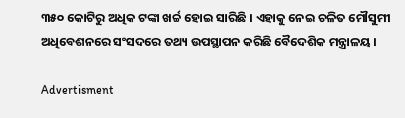୩୫୦ କୋଟିରୁ ଅଧିକ ଟଙ୍କା ଖର୍ଚ୍ଚ ହୋଇ ସାରିଛି । ଏହାକୁ ନେଇ ଚଳିତ ମୌସୁମୀ ଅଧିବେଶନରେ ସଂସଦରେ ତଥ୍ୟ ଉପସ୍ଥାପନ କରିଛି ବୈଦେଶିକ ମନ୍ତ୍ରାଳୟ ।

Advertisment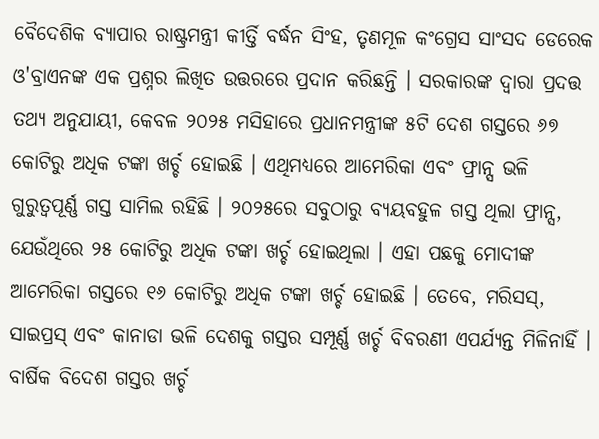ବୈଦେଶିକ ବ୍ୟାପାର ରାଷ୍ଟ୍ରମନ୍ତ୍ରୀ କୀର୍ତ୍ତି ବର୍ଦ୍ଧନ ସିଂହ, ତୃଣମୂଳ କଂଗ୍ରେସ ସାଂସଦ ଡେରେକ ଓ'ବ୍ରାଏନଙ୍କ ଏକ ପ୍ରଶ୍ନର ଲିଖିତ ଉତ୍ତରରେ ପ୍ରଦାନ କରିଛନ୍ତି । ସରକାରଙ୍କ ଦ୍ୱାରା ପ୍ରଦତ୍ତ ତଥ୍ୟ ଅନୁଯାୟୀ, କେବଳ ୨୦୨୫ ମସିହାରେ ପ୍ରଧାନମନ୍ତ୍ରୀଙ୍କ ୫ଟି ଦେଶ ଗସ୍ତରେ ୬୭ କୋଟିରୁ ଅଧିକ ଟଙ୍କା ଖର୍ଚ୍ଚ ହୋଇଛି । ଏଥିମଧ୍ୟରେ ଆମେରିକା ଏବଂ ଫ୍ରାନ୍ସ ଭଳି ଗୁରୁତ୍ୱପୂର୍ଣ୍ଣ ଗସ୍ତ ସାମିଲ ରହିଛି । ୨୦୨୫ରେ ସବୁଠାରୁ ବ୍ୟୟବହୁଳ ଗସ୍ତ ଥିଲା ଫ୍ରାନ୍ସ, ଯେଉଁଥିରେ ୨୫ କୋଟିରୁ ଅଧିକ ଟଙ୍କା ଖର୍ଚ୍ଚ ହୋଇଥିଲା । ଏହା ପଛକୁ ମୋଦୀଙ୍କ ଆମେରିକା ଗସ୍ତରେ ୧୬ କୋଟିରୁ ଅଧିକ ଟଙ୍କା ଖର୍ଚ୍ଚ ହୋଇଛି । ତେବେ, ମରିସସ୍, ସାଇପ୍ରସ୍ ଏବଂ କାନାଡା ଭଳି ଦେଶକୁ ଗସ୍ତର ସମ୍ପୂର୍ଣ୍ଣ ଖର୍ଚ୍ଚ ବିବରଣୀ ଏପର୍ଯ୍ୟନ୍ତ ମିଳିନାହିଁ ।
ବାର୍ଷିକ ବିଦେଶ ଗସ୍ତର ଖର୍ଚ୍ଚ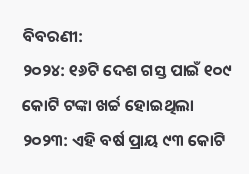ବିବରଣୀ:
୨୦୨୪: ୧୬ଟି ଦେଶ ଗସ୍ତ ପାଇଁ ୧୦୯ କୋଟି ଟଙ୍କା ଖର୍ଚ୍ଚ ହୋଇଥିଲା
୨୦୨୩: ଏହି ବର୍ଷ ପ୍ରାୟ ୯୩ କୋଟି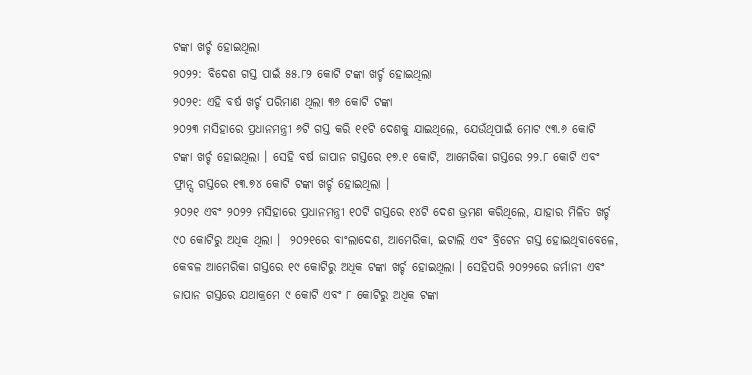ଟଙ୍କା ଖର୍ଚ୍ଚ ହୋଇଥିଲା
୨୦୨୨: ବିଦେଶ ଗସ୍ତ ପାଇଁ ୫୫.୮୨ କୋଟି ଟଙ୍କା ଖର୍ଚ୍ଚ ହୋଇଥିଲା
୨୦୨୧: ଏହି ବର୍ଷ ଖର୍ଚ୍ଚ ପରିମାଣ ଥିଲା ୩୬ କୋଟି ଟଙ୍କା
୨୦୨୩ ମସିହାରେ ପ୍ରଧାନମନ୍ତ୍ରୀ ୬ଟି ଗସ୍ତ କରି ୧୧ଟି ଦେଶକୁ ଯାଇଥିଲେ, ଯେଉଁଥିପାଇଁ ମୋଟ ୯୩.୬ କୋଟି ଟଙ୍କା ଖର୍ଚ୍ଚ ହୋଇଥିଲା । ସେହି ବର୍ଷ ଜାପାନ ଗସ୍ତରେ ୧୭.୧ କୋଟି, ଆମେରିକା ଗସ୍ତରେ ୨୨.୮ କୋଟି ଏବଂ ଫ୍ରାନ୍ସ ଗସ୍ତରେ ୧୩.୭୪ କୋଟି ଟଙ୍କା ଖର୍ଚ୍ଚ ହୋଇଥିଲା ।
୨୦୨୧ ଏବଂ ୨୦୨୨ ମସିହାରେ ପ୍ରଧାନମନ୍ତ୍ରୀ ୧୦ଟି ଗସ୍ତରେ ୧୪ଟି ଦେଶ ଭ୍ରମଣ କରିଥିଲେ, ଯାହାର ମିଳିତ ଖର୍ଚ୍ଚ ୯୦ କୋଟିରୁ ଅଧିକ ଥିଲା ।  ୨୦୨୧ରେ ବାଂଲାଦେଶ, ଆମେରିକା, ଇଟାଲି ଏବଂ ବ୍ରିଟେନ ଗସ୍ତ ହୋଇଥିବାବେଳେ, କେବଳ ଆମେରିକା ଗସ୍ତରେ ୧୯ କୋଟିରୁ ଅଧିକ ଟଙ୍କା ଖର୍ଚ୍ଚ ହୋଇଥିଲା । ସେହିପରି ୨୦୨୨ରେ ଜର୍ମାନୀ ଏବଂ ଜାପାନ ଗସ୍ତରେ ଯଥାକ୍ରମେ ୯ କୋଟି ଏବଂ ୮ କୋଟିରୁ ଅଧିକ ଟଙ୍କା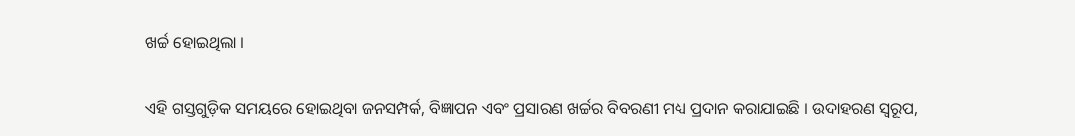ଖର୍ଚ୍ଚ ହୋଇଥିଲା ।

ଏହି ଗସ୍ତଗୁଡ଼ିକ ସମୟରେ ହୋଇଥିବା ଜନସମ୍ପର୍କ, ବିଜ୍ଞାପନ ଏବଂ ପ୍ରସାରଣ ଖର୍ଚ୍ଚର ବିବରଣୀ ମଧ୍ୟ ପ୍ରଦାନ କରାଯାଇଛି । ଉଦାହରଣ ସ୍ୱରୂପ,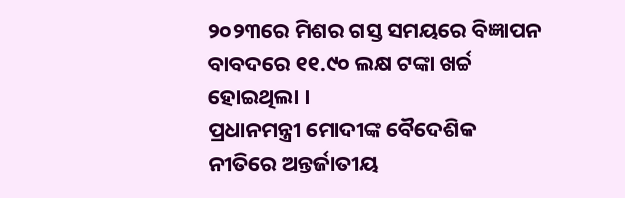୨୦୨୩ରେ ମିଶର ଗସ୍ତ ସମୟରେ ବିଜ୍ଞାପନ ବାବଦରେ ୧୧.୯୦ ଲକ୍ଷ ଟଙ୍କା ଖର୍ଚ୍ଚ ହୋଇଥିଲା ।
ପ୍ରଧାନମନ୍ତ୍ରୀ ମୋଦୀଙ୍କ ବୈଦେଶିକ ନୀତିରେ ଅନ୍ତର୍ଜାତୀୟ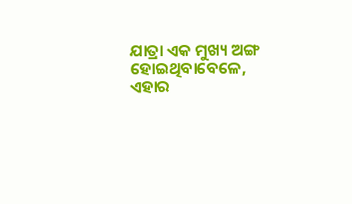ଯାତ୍ରା ଏକ ମୁଖ୍ୟ ଅଙ୍ଗ ହୋଇଥିବାବେଳେ, ଏହାର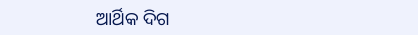ଆର୍ଥିକ ଦିଗ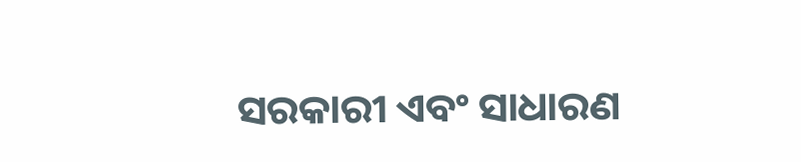ସରକାରୀ ଏବଂ ସାଧାରଣ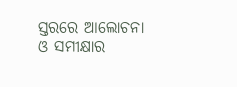ସ୍ତରରେ ଆଲୋଚନା ଓ ସମୀକ୍ଷାର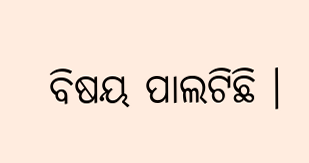ବିଷୟ ପାଲଟିଛି ।